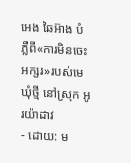អេង ឆៃអ៊ាង បំភ្លឺពី«ការមិនចេះអក្សរ»របស់មេឃុំថ្មី នៅស្រុក អូរយ៉ាដាវ
- ដោយ: ម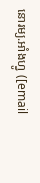នោរម្យ.អាំងហ្វូ ([email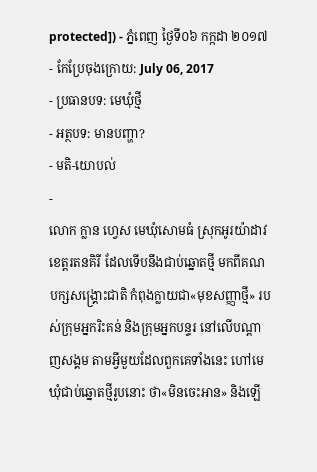protected]) - ភ្នំពេញ ថ្ងៃទី០៦ កក្កដា ២០១៧
- កែប្រែចុងក្រោយ: July 06, 2017
- ប្រធានបទ: មេឃុំថ្មី
- អត្ថបទ: មានបញ្ហា?
- មតិ-យោបល់
-
លោក ក្លាន ហ្វេស មេឃុំសោមធំ ស្រុកអូរយ៉ាដាវ ខេត្តរតនគិរី ដែលទើបនឹងជាប់ឆ្នោតថ្មី មកពីគណបក្សសង្គ្រោះជាតិ កំពុងក្លាយជា«មុខសញ្ញាថ្មី» របស់ក្រុមអ្នករិះគន់ និងក្រុមអ្នកបន្ទរ នៅលើបណ្ដាញសង្គម តាមអ្វីមួយដែលពួកគេទាំងនេះ ហៅមេឃុំជាប់ឆ្នោតថ្មីរូបនោះ ថា«មិនចេះអាន» និងឡើ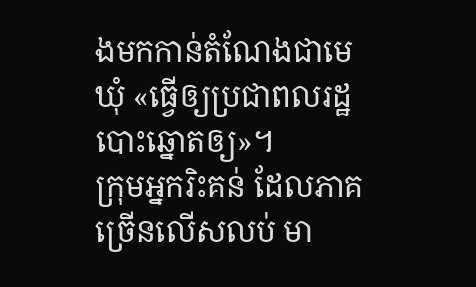ងមកកាន់តំណែងជាមេឃុំ «ធ្វើឲ្យប្រជាពលរដ្ឋបោះឆ្នោតឲ្យ»។
ក្រុមអ្នករិះគន់ ដែលភាគច្រើនលើសលប់ មា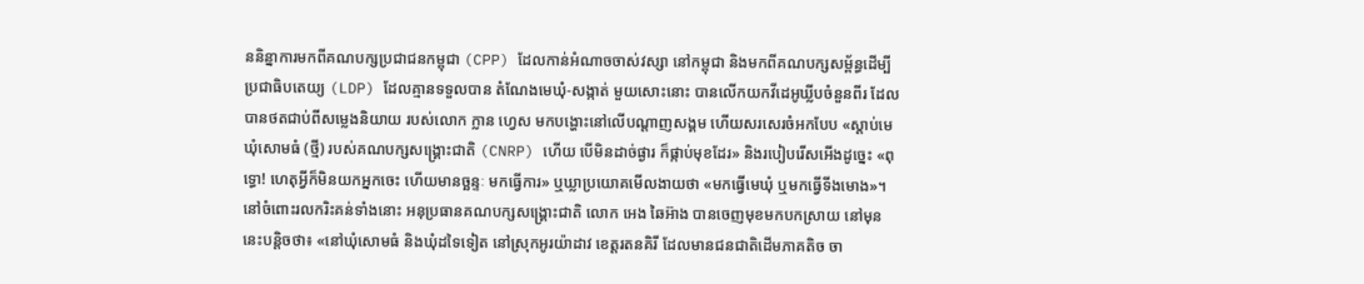ននិន្នាការមកពីគណបក្សប្រជាជនកម្ពុជា (CPP) ដែលកាន់អំណាចចាស់វស្សា នៅកម្ពុជា និងមកពីគណបក្សសម្ព័ន្ធដើម្បីប្រជាធិបតេយ្យ (LDP) ដែលគ្មានទទួលបាន តំណែងមេឃុំ-សង្កាត់ មួយសោះនោះ បានលើកយកវីដេអូឃ្លីបចំនួនពីរ ដែលបានថតជាប់ពីសម្លេងនិយាយ របស់លោក ក្លាន ហ្វេស មកបង្ហោះនៅលើបណ្ដាញសង្គម ហើយសរសេរចំអកបែប «ស្តាប់មេឃុំសោមធំ (ថ្មី) របស់គណបក្សសង្គ្រោះជាតិ (CNRP) ហើយ បើមិនដាច់ផ្ងារ ក៏ផ្កាប់មុខដែរ» និងរបៀបរើសអើងដូច្នេះ «ពុទ្ធោ! ហេតុអ្វីក៏មិនយកអ្នកចេះ ហើយមានច្ឆន្ទៈ មកធ្វើការ» ឬឃ្លាប្រយោគមើលងាយថា «មកធ្វើមេឃុំ ឬមកធ្វើទីងមោង»។
នៅចំពោះរលករិះគន់ទាំងនោះ អនុប្រធានគណបក្សសង្គ្រោះជាតិ លោក អេង ឆៃអ៊ាង បានចេញមុខមកបកស្រាយ នៅមុននេះបន្តិចថា៖ «នៅឃុំសោមធំ និងឃុំដទៃទៀត នៅស្រុកអូរយ៉ាដាវ ខេត្តរតនគិរី ដែលមានជនជាតិដើមភាគតិច ចា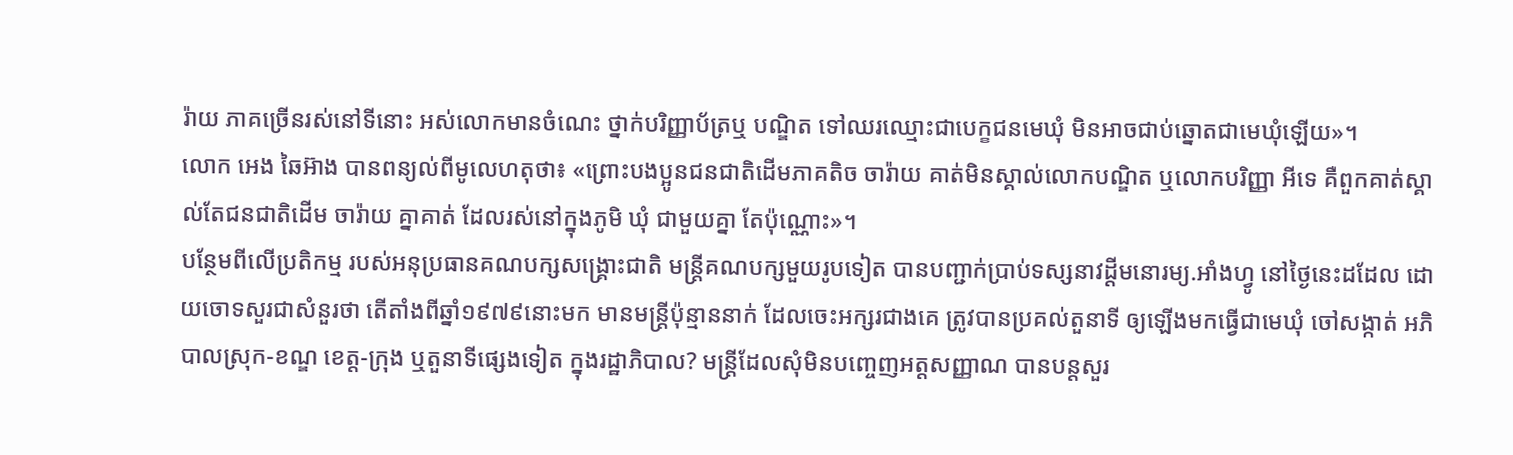រ៉ាយ ភាគច្រើនរស់នៅទីនោះ អស់លោកមានចំណេះ ថ្នាក់បរិញ្ញាប័ត្រឬ បណ្ឌិត ទៅឈរឈ្មោះជាបេក្ខជនមេឃុំ មិនអាចជាប់ឆ្នោតជាមេឃុំឡើយ»។
លោក អេង ឆៃអ៊ាង បានពន្យល់ពីមូលេហតុថា៖ «ព្រោះបងប្អូនជនជាតិដើមភាគតិច ចារ៉ាយ គាត់មិនស្គាល់លោកបណ្ឌិត ឬលោកបរិញ្ញា អីទេ គឺពួកគាត់ស្គាល់តែជនជាតិដើម ចារ៉ាយ គ្នាគាត់ ដែលរស់នៅក្នុងភូមិ ឃុំ ជាមួយគ្នា តែប៉ុណ្ណោះ»។
បន្ថែមពីលើប្រតិកម្ម របស់អនុប្រធានគណបក្សសង្គ្រោះជាតិ មន្ត្រីគណបក្សមួយរូបទៀត បានបញ្ជាក់ប្រាប់ទស្សនាវដ្ដីមនោរម្យ.អាំងហ្វូ នៅថ្ងៃនេះដដែល ដោយចោទសួរជាសំនួរថា តើតាំងពីឆ្នាំ១៩៧៩នោះមក មានមន្ត្រីប៉ុន្មាននាក់ ដែលចេះអក្សរជាងគេ ត្រូវបានប្រគល់តួនាទី ឲ្យឡើងមកធ្វើជាមេឃុំ ចៅសង្កាត់ អភិបាលស្រុក-ខណ្ឌ ខេត្ត-ក្រុង ឬតួនាទីផ្សេងទៀត ក្នុងរដ្ឋាភិបាល? មន្ត្រីដែលសុំមិនបញ្ចេញអត្តសញ្ញាណ បានបន្តសួរ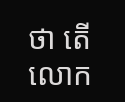ថា តើលោក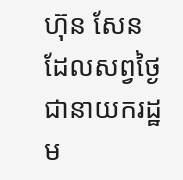ហ៊ុន សែន ដែលសព្វថ្ងៃ ជានាយករដ្ឋម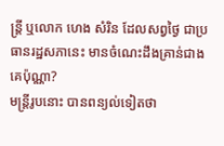ន្ត្រី ឬលោក ហេង សំរិន ដែលសព្វថ្ងៃ ជាប្រធានរដ្ឋសភានេះ មានចំណេះដឹងគ្រាន់ជាងគេប៉ុណ្ណា?
មន្ត្រីរូបនោះ បានពន្យល់ទៀតថា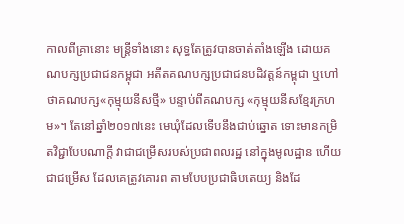កាលពីគ្រានោះ មន្ត្រីទាំងនោះ សុទ្ធតែត្រូវបានចាត់តាំងឡើង ដោយគណបក្សប្រជាជនកម្ពុជា អតីតគណបក្សប្រជាជនបដិវត្តន៍កម្ពុជា ឬហៅថាគណបក្ស«កុម្មុយនីសថ្មី» បន្ទាប់ពីគណបក្ស «កុម្មុយនីសខ្មែរក្រហម»។ តែនៅឆ្នាំ២០១៧នេះ មេឃុំដែលទើបនឹងជាប់ឆ្នោត ទោះមានកម្រិតវិជ្ជាបែបណាក្ដី វាជាជម្រើសរបស់ប្រជាពលរដ្ឋ នៅក្នុងមូលដ្ឋាន ហើយជាជម្រើស ដែលគេត្រូវគោរព តាមបែបប្រជាធិបតេយ្យ និងដែ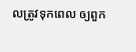លត្រូវទុកពេល ឲ្យពួក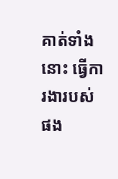គាត់ទាំងនោះ ធ្វើការងារបស់ផង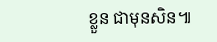ខ្លួន ជាមុនសិន៕